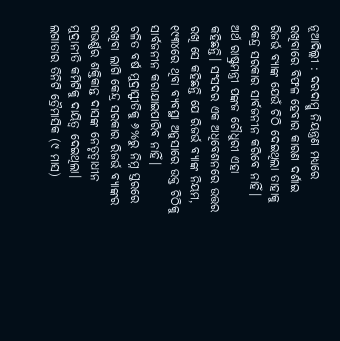ନୂଆଦିଲ୍ଲୀ : ଦରଦାମ୍କୁ ନିୟନ୍ତ୍ରଣ ମଧ୍ୟରେ ରଖିବାରେ ବିଫଳ ହେବାର କାରଣ ଦର୍ଶାଇ ରିଜର୍ଭ ବ୍ୟାଙ୍କ ଯେଉଁ ଚିଠି ଦେଇଥିଲା ତାହାକୁ କେନ୍ଦ୍ର ସରକାର ସାର୍ବଜନୀନ କରିବେ ନାହିଁ। ଅର୍ଥ ରାଷ୍ଟ୍ରମନ୍ତ୍ରୀ ପଙ୍କଜ ଚୌଧୁରୀ ଏହା କହିଛନ୍ତି। ସଂସଦର ଏକ ଅଧିବେଶନରେ ଉତ୍ତର ରଖି ସେ କହିଛନ୍ତି ଯେ ରିଜର୍ଭ ବ୍ୟାଙ୍କ ନିୟମ, ୧୯୩୪ରେ ଥିବା ବ୍ୟବସ୍ଥା ଅନୁସାରେ ଉକ୍ତ ଚିଠିକୁ ସାର୍ବଜନୀନ କରାଯାଇପାରିବ ନାହିଁ।
ଚଳିତ ବର୍ଷ ମୁଦ୍ରାସ୍ଫୀତିକୁ ୬%ରୁ ନିମ୍ନ ସ୍ତରରେ ରଖିବା ଲାଗି କେନ୍ଦ୍ର ସରକାର ରିଜର୍ଭ ବ୍ୟାଙ୍କର ଗଭର୍ଣ୍ଣର ଶକ୍ତିକାନ୍ତ ଦାସଙ୍କ ନେତୃତ୍ବାଧୀନ ମୁଦ୍ରାନୀତି କମିଟିକୁ ଦାୟିତ୍ବ ଦେଇଥିଲା। ଲଗାତାର ତିନିଟି ତ୍ରୈମାସିକ (୯ ମାସ)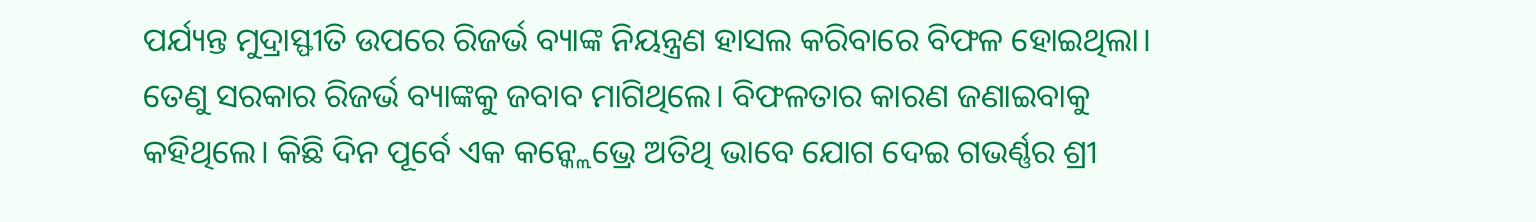ପର୍ଯ୍ୟନ୍ତ ମୁଦ୍ରାସ୍ଫୀତି ଉପରେ ରିଜର୍ଭ ବ୍ୟାଙ୍କ ନିୟନ୍ତ୍ରଣ ହାସଲ କରିବାରେ ବିଫଳ ହୋଇଥିଲା। ତେଣୁ ସରକାର ରିଜର୍ଭ ବ୍ୟାଙ୍କକୁ ଜବାବ ମାଗିଥିଲେ। ବିଫଳତାର କାରଣ ଜଣାଇବାକୁ କହିଥିଲେ। କିଛି ଦିନ ପୂର୍ବେ ଏକ କନ୍କ୍ଲେଭ୍ରେ ଅତିଥି ଭାବେ ଯୋଗ ଦେଇ ଗଭର୍ଣ୍ଣର ଶ୍ରୀ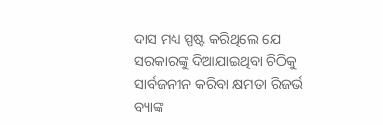ଦାସ ମଧ୍ୟ ସ୍ପଷ୍ଟ କରିଥିଲେ ଯେ ସରକାରଙ୍କୁ ଦିଆଯାଇଥିବା ଚିଠିକୁ ସାର୍ବଜନୀନ କରିବା କ୍ଷମତା ରିଜର୍ଭ ବ୍ୟାଙ୍କ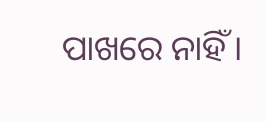ପାଖରେ ନାହିଁ।